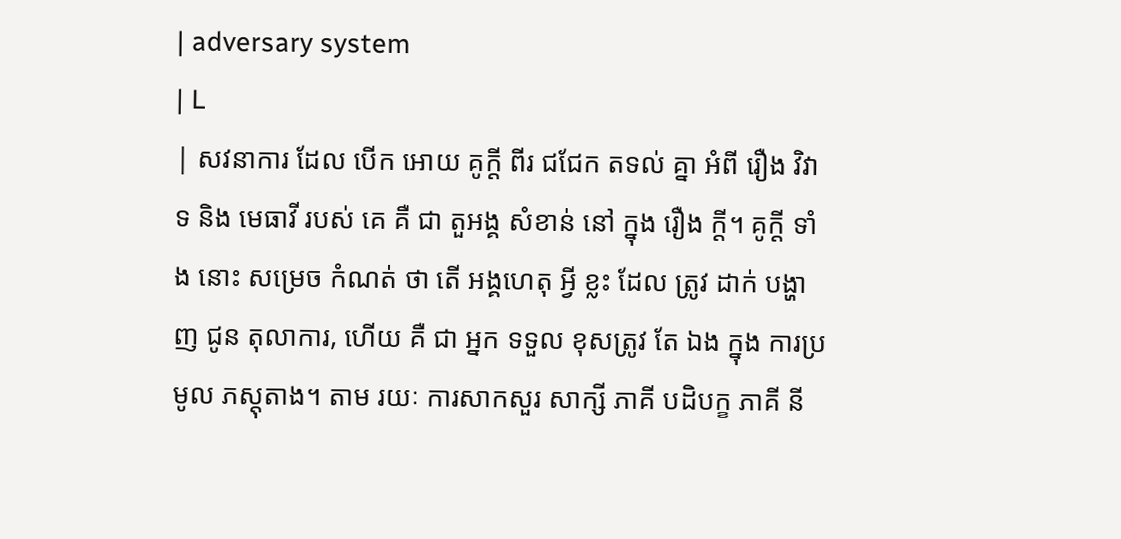| adversary system
| L
| សវនាការ ដែល បើក អោយ គូក្ដី ពីរ ជជែក តទល់ គ្នា អំពី រឿង វិវាទ និង មេធាវី របស់ គេ គឺ ជា តួអង្គ សំខាន់ នៅ ក្នុង រឿង ក្ដី។ គូក្ដី ទាំង នោះ សម្រេច កំណត់ ថា តើ អង្គហេតុ អ្វី ខ្លះ ដែល ត្រូវ ដាក់ បង្ហាញ ជូន តុលាការ, ហើយ គឺ ជា អ្នក ទទួល ខុសត្រូវ តែ ឯង ក្នុង ការប្រមូល ភស្តុតាង។ តាម រយៈ ការសាកសួរ សាក្សី ភាគី បដិបក្ខ ភាគី នី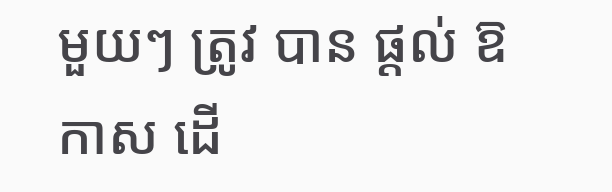មួយៗ ត្រូវ បាន ផ្ដល់ ឱកាស ដើ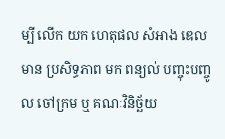ម្បី លើក យក ហេតុផល សំអាង ឌេល មាន ប្រសិទ្ធភាព មក ពន្យល់ បញ្ចុះបញ្ចូល ចៅក្រម ឬ គណៈវិនិច្ឆ័យ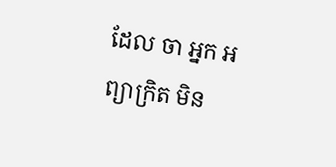ដែល ចា អ្នក អព្យាក្រិត មិន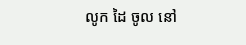លូក ដៃ ចូល នៅ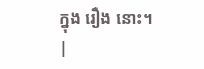ក្នុង រឿង នោះ។
|